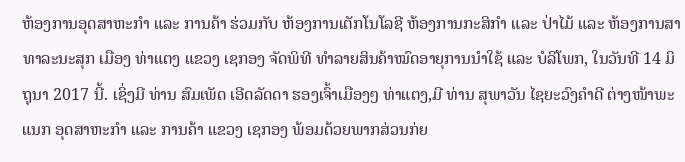ຫ້ອງການອຸດສາຫະກຳ ແລະ ການຄ້າ ຮ່ວມກັບ ຫ້ອງການເຕັກໂນໂລຊີ ຫ້ອງການກະສິກຳ ແລະ ປ່າໄມ້ ແລະ ຫ້ອງການສາທາລະນະສຸກ ເມືອງ ທ່າແຕງ ແຂວງ ເຊກອງ ຈັດພິທີ ທຳລາຍສິນຄ້າໝົດອາຍຸການນຳໃຊ້ ແລະ ບໍລິໂພກ, ໃນວັນທີ 14 ມິຖຸນາ 2017 ນີ້. ເຊິ່ງມີ ທ່ານ ສົມເພັດ ເອີດລັດດາ ຮອງເຈົ້າເມືອງໆ ທ່າແຕງ,ມີ ທ່ານ ສຸພາວັນ ໄຊຍະວົງຄຳດີ ຕ່າງໜ້າພະແນກ ອຸດສາຫະກຳ ແລະ ການຄ້າ ແຂວງ ເຊກອງ ພ້ອມດ້ວຍພາກສ່ວນກ່ຍ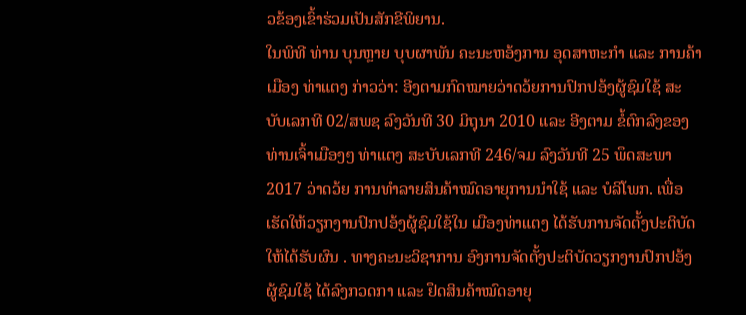ວຂ້ອງເຂົ້າຮ່ວມເປັນສັກຂີພິຍານ.
ໃນພິທີ ທ່ານ ບຸນຫຼາຍ ບຸບຜາພັນ ຄະນະຫອ້ງການ ອຸດສາຫະກຳ ແລະ ການຄ້າ ເມືອງ ທ່າແຕງ ກ່າວວ່າ: ອີງຕາມກົດໝາຍວ່າດວ້ຍການປົກປອ້ງຜູ້ຊົມໃຊ້ ສະບັບເລກທີ 02/ສພຊ ລົງວັນທີ 30 ມິຖຸນາ 2010 ແລະ ອີງຕາມ ຂໍ້ຕົກລົງຂອງ ທ່ານເຈົ້າເມືອງໆ ທ່າແຕງ ສະບັບເລກທີ 246/ຈມ ລົງວັນທີ 25 ພຶດສະພາ 2017 ວ່າດວ້ຍ ການທຳລາຍສິນຄ້າໝົດອາຍຸການນໍາໃຊ້ ແລະ ບໍລິໂພກ. ເພື່ອເຮັດໃຫ້ວຽກງານປົກປອ້ງຜູ້ຊົມໃຊ້ໃນ ເມືອງທ່າແຕງ ໄດ້ຮັບການຈັດຕັ້ງປະຕິບັດ ໃຫ້ໄດ້ຮັບຜົນ . ທາງຄະນະວິຊາການ ອົງການຈັດຕັ້ງປະຕິບັດວຽກງານປົກປອ້ງຜູ້ຊົມໃຊ້ ໄດ້ລົງກວດກາ ແລະ ຢຶດສິນຄ້າໝົດອາຍຸ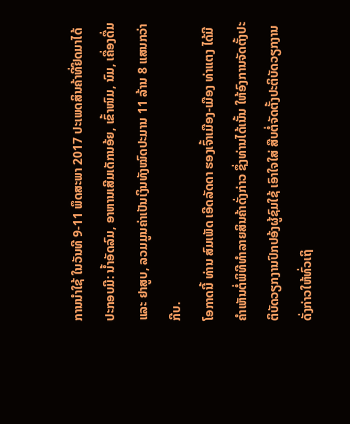ການນຳໃຊ້ ໃນວັນທີ 9-11 ພຶດສະພາ 2017 ປະເພດສິນຄ້າທີ່ຢຶດມາໄດ້ປະກອບມີ: ນ້ຳອັດລົມ, ອາຫານເສີມເດັກນອ້ຍ, ເຂົ້າໜົມ, ນົມ, ເຄື່ອງດື່ມ ແລະ ຢາສູບ, ລວມມູນຄ່າເປັນເງິນທັງໝົດປະມານ 11 ລ້ານ 8 ແສນກວ່າກີບ.
ໂອກາດນີ້ ທ່ານ ສົມເພັດ ເອີດລັດດາ ຮອງເຈົ້າເມືອງ-ເມືອງ ທ່າແຕງ ໄດ້ມີຄໍາເຫັນຕໍ່ພິທີທຳລາຍສິນຄ້າດັ່ງກ່າວ ຊຶ່ງທ່ານໄດ້ເນັ້ນ ໃຫ້ອົງການຈັດຕັ້ງປະຕິບັດວຽກງານປົກປອ້ງຜູ້ຊົມໃຊ້ ເອົາໃຈໃສ່ ສືບຕໍ່ຈັດຕັ້ງປະຕິບັດວຽກງານດັ່ງກ່າວໃຫ້ທົ່ວເຖິ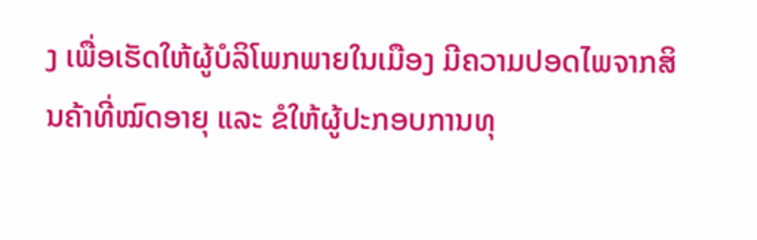ງ ເພື່ອເຮັດໃຫ້ຜູ້ບໍລິໂພກພາຍໃນເມືອງ ມີຄວາມປອດໄພຈາກສິນຄ້າທີ່ໝົດອາຍຸ ແລະ ຂໍໃຫ້ຜູ້ປະກອບການທຸ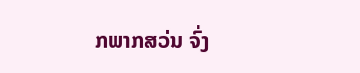ກພາກສວ່ນ ຈົ່ງ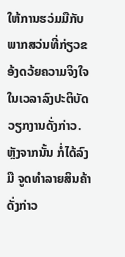ໃຫ້ການຮວ່ມມືກັບພາກສວ່ນທີ່ກ່ຽວຂອ້ງດວ້ຍຄວາມຈິງໃຈ ໃນເວລາລົງປະຕິບັດວຽກງານດັ່ງກ່າວ. ຫຼັງຈາກນັ້ນ ກໍ່ໄດ້ລົງມື ຈູດທຳລາຍສິນຄ້າດັ່ງກ່າວ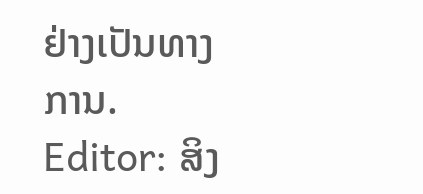ຢ່າງເປັນທາງການ.
Editor: ສິງ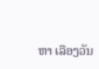ຫາ ເລືອງວັນ